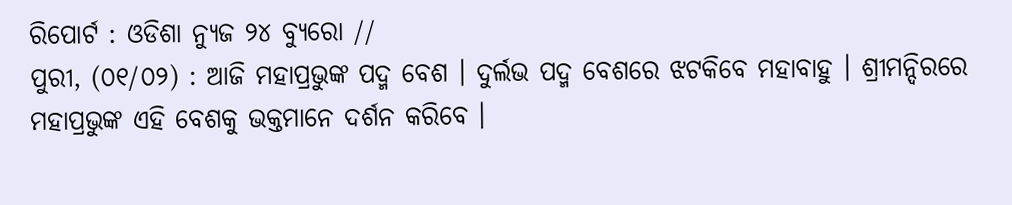ରିପୋର୍ଟ : ଓଡିଶା ନ୍ୟୁଜ ୨୪ ବ୍ୟୁରୋ //
ପୁରୀ, (୦୧/୦୨) : ଆଜି ମହାପ୍ରଭୁଙ୍କ ପଦ୍ମ ବେଶ । ଦୁର୍ଲଭ ପଦ୍ମ ବେଶରେ ଝଟକିବେ ମହାବାହୁ । ଶ୍ରୀମନ୍ଦିରରେ ମହାପ୍ରଭୁଙ୍କ ଏହି ବେଶକୁ ଭକ୍ତମାନେ ଦର୍ଶନ କରିବେ ।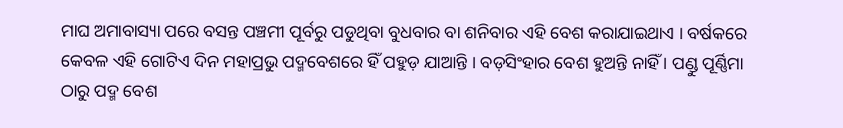ମାଘ ଅମାବାସ୍ୟା ପରେ ବସନ୍ତ ପଞ୍ଚମୀ ପୂର୍ବରୁ ପଡୁଥିବା ବୁଧବାର ବା ଶନିବାର ଏହି ବେଶ କରାଯାଇଥାଏ । ବର୍ଷକରେ କେବଳ ଏହି ଗୋଟିଏ ଦିନ ମହାପ୍ରଭୁ ପଦ୍ମବେଶରେ ହିଁ ପହୁଡ଼ ଯାଆନ୍ତି । ବଡ଼ସିଂହାର ବେଶ ହୁଅନ୍ତି ନାହିଁ । ପଣ୍ଡୁ ପୂର୍ଣ୍ଣିମା ଠାରୁ ପଦ୍ମ ବେଶ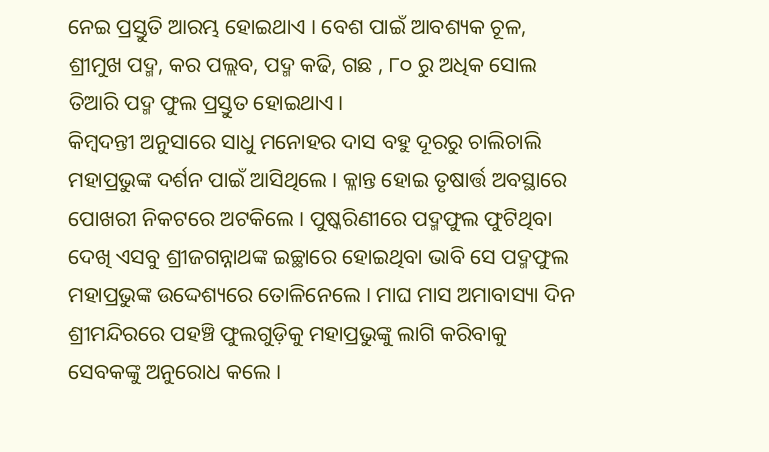ନେଇ ପ୍ରସ୍ତୁତି ଆରମ୍ଭ ହୋଇଥାଏ । ବେଶ ପାଇଁ ଆବଶ୍ୟକ ଚୂଳ, ଶ୍ରୀମୁଖ ପଦ୍ମ, କର ପଲ୍ଲବ, ପଦ୍ମ କଢି, ଗଛ , ୮୦ ରୁ ଅଧିକ ସୋଲ ତିଆରି ପଦ୍ମ ଫୁଲ ପ୍ରସ୍ତୁତ ହୋଇଥାଏ।
କିମ୍ବଦନ୍ତୀ ଅନୁସାରେ ସାଧୁ ମନୋହର ଦାସ ବହୁ ଦୂରରୁ ଚାଲିଚାଲି ମହାପ୍ରଭୁଙ୍କ ଦର୍ଶନ ପାଇଁ ଆସିଥିଲେ । କ୍ଳାନ୍ତ ହୋଇ ତୃଷାର୍ତ୍ତ ଅବସ୍ଥାରେ ପୋଖରୀ ନିକଟରେ ଅଟକିଲେ । ପୁଷ୍କରିଣୀରେ ପଦ୍ମଫୁଲ ଫୁଟିଥିବା ଦେଖି ଏସବୁ ଶ୍ରୀଜଗନ୍ନାଥଙ୍କ ଇଚ୍ଛାରେ ହୋଇଥିବା ଭାବି ସେ ପଦ୍ମଫୁଲ ମହାପ୍ରଭୁଙ୍କ ଉଦ୍ଦେଶ୍ୟରେ ତୋଳିନେଲେ । ମାଘ ମାସ ଅମାବାସ୍ୟା ଦିନ ଶ୍ରୀମନ୍ଦିରରେ ପହଞ୍ଚି ଫୁଲଗୁଡ଼ିକୁ ମହାପ୍ରଭୁଙ୍କୁ ଲାଗି କରିବାକୁ ସେବକଙ୍କୁ ଅନୁରୋଧ କଲେ ।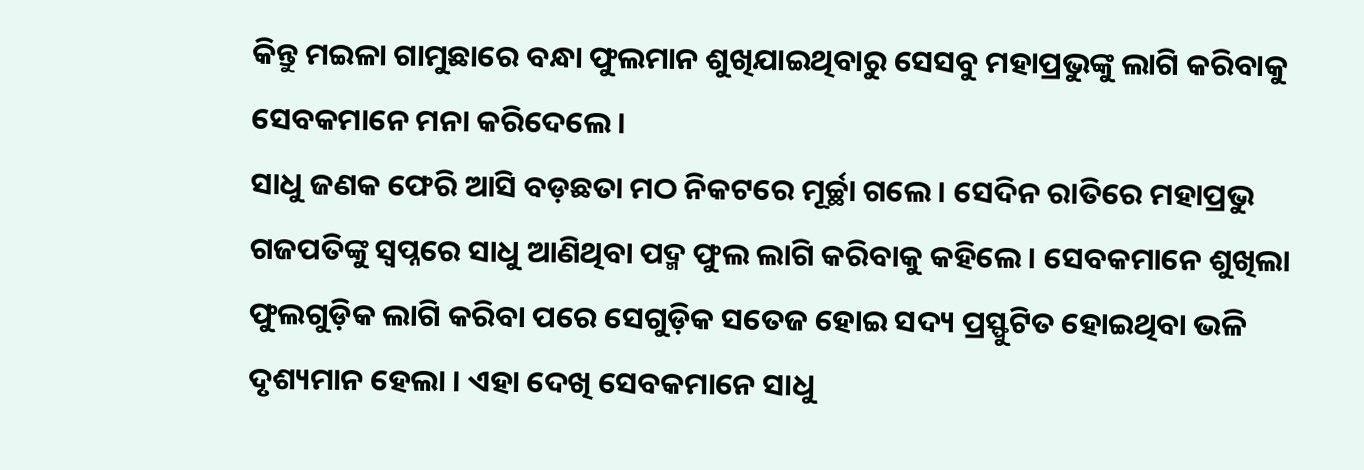କିନ୍ତୁ ମଇଳା ଗାମୁଛାରେ ବନ୍ଧା ଫୁଲମାନ ଶୁଖିଯାଇଥିବାରୁ ସେସବୁ ମହାପ୍ରଭୁଙ୍କୁ ଲାଗି କରିବାକୁ ସେବକମାନେ ମନା କରିଦେଲେ ।
ସାଧୁ ଜଣକ ଫେରି ଆସି ବଡ଼ଛତା ମଠ ନିକଟରେ ମୂର୍ଚ୍ଛା ଗଲେ । ସେଦିନ ରାତିରେ ମହାପ୍ରଭୁ ଗଜପତିଙ୍କୁ ସ୍ବପ୍ନରେ ସାଧୁ ଆଣିଥିବା ପଦ୍ମ ଫୁଲ ଲାଗି କରିବାକୁ କହିଲେ । ସେବକମାନେ ଶୁଖିଲା ଫୁଲଗୁଡ଼ିକ ଲାଗି କରିବା ପରେ ସେଗୁଡ଼ିକ ସତେଜ ହୋଇ ସଦ୍ୟ ପ୍ରସ୍ଫୁଟିତ ହୋଇଥିବା ଭଳି ଦୃଶ୍ୟମାନ ହେଲା । ଏହା ଦେଖି ସେବକମାନେ ସାଧୁ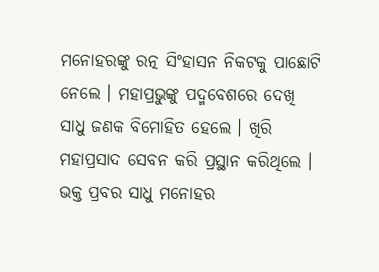ମନୋହରଙ୍କୁ ରତ୍ନ ସିଂହାସନ ନିକଟକୁ ପାଛୋଟି ନେଲେ । ମହାପ୍ରଭୁଙ୍କୁ ପଦ୍ମବେଶରେ ଦେଖି ସାଧୁ ଜଣକ ବିମୋହିତ ହେଲେ । ଖିରି ମହାପ୍ରସାଦ ସେବନ କରି ପ୍ରସ୍ଥାନ କରିଥିଲେ । ଭକ୍ତ ପ୍ରବର ସାଧୁ ମନୋହର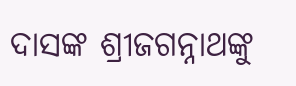ଦାସଙ୍କ ଶ୍ରୀଜଗନ୍ନାଥଙ୍କୁ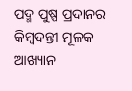ପଦ୍ମ ପୁଷ୍ପ ପ୍ରଦାନର କିମ୍ବଦନ୍ତୀ ମୂଳକ ଆଖ୍ୟାନ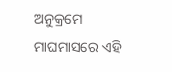ଅନୁକ୍ରମେ ମାଘମାସରେ ଏହି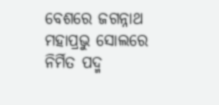ବେଶରେ ଜଗନ୍ନାଥ ମହାପ୍ରଭୁ ସୋଲରେ ନିର୍ମିତ ପଦ୍ମ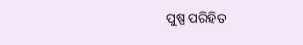ପୁଷ୍ପ ପରିହିତ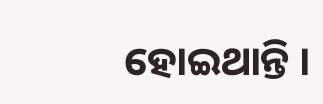ହୋଇଥାନ୍ତି ।